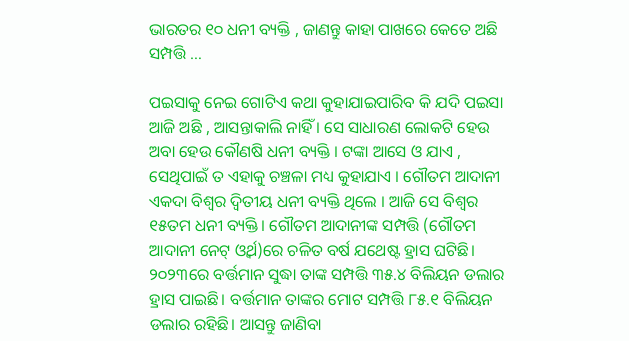ଭାରତର ୧୦ ଧନୀ ବ୍ୟକ୍ତି , ଜାଣନ୍ତୁ କାହା ପାଖରେ କେତେ ଅଛି ସମ୍ପତ୍ତି …

ପଇସାକୁ ନେଇ ଗୋଟିଏ କଥା କୁହାଯାଇପାରିବ କି ଯଦି ପଇସା ଆଜି ଅଛି , ଆସନ୍ତାକାଲି ନାହିଁ । ସେ ସାଧାରଣ ଲୋକଟି ହେଉ ଅବା ହେଉ କୌଣଷି ଧନୀ ବ୍ୟକ୍ତି । ଟଙ୍କା ଆସେ ଓ ଯାଏ , ସେଥିପାଇଁ ତ ଏହାକୁ ଚଞ୍ଚଳା ମଧ୍ୟ କୁହାଯାଏ । ଗୌତମ ଆଦାନୀ ଏକଦା ବିଶ୍ୱର ଦ୍ୱିତୀୟ ଧନୀ ବ୍ୟକ୍ତି ଥିଲେ । ଆଜି ସେ ବିଶ୍ୱର ୧୫ତମ ଧନୀ ବ୍ୟକ୍ତି। ଗୌତମ ଆଦାନୀଙ୍କ ସମ୍ପତ୍ତି (ଗୌତମ ଆଦାନୀ ନେଟ୍ ଓ୍ଵର୍ଥ)ରେ ଚଳିତ ବର୍ଷ ଯଥେଷ୍ଟ ହ୍ରାସ ଘଟିଛି। ୨୦୨୩ରେ ବର୍ତ୍ତମାନ ସୁଦ୍ଧା ତାଙ୍କ ସମ୍ପତ୍ତି ୩୫.୪ ବିଲିୟନ ଡଲାର ହ୍ରାସ ପାଇଛି। ବର୍ତ୍ତମାନ ତାଙ୍କର ମୋଟ ସମ୍ପତ୍ତି ୮୫.୧ ବିଲିୟନ ଡଲାର ରହିଛି। ଆସନ୍ତୁ ଜାଣିବା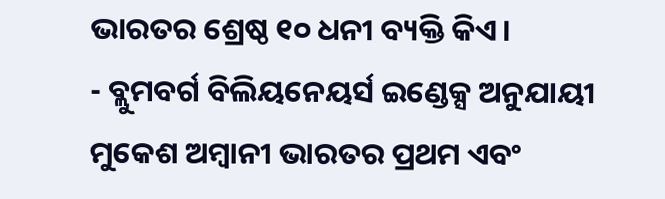ଭାରତର ଶ୍ରେଷ୍ଠ ୧୦ ଧନୀ ବ୍ୟକ୍ତି କିଏ।
- ବ୍ଲୁମବର୍ଗ ବିଲିୟନେୟର୍ସ ଇଣ୍ଡେକ୍ସ ଅନୁଯାୟୀ ମୁକେଶ ଅମ୍ବାନୀ ଭାରତର ପ୍ରଥମ ଏବଂ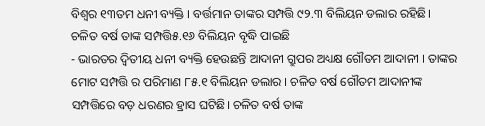ବିଶ୍ୱର ୧୩ତମ ଧନୀ ବ୍ୟକ୍ତି । ବର୍ତ୍ତମାନ ତାଙ୍କର ସମ୍ପତ୍ତି ୯୨.୩ ବିଲିୟନ ଡଲାର ରହିଛି। ଚଳିତ ବର୍ଷ ତାଙ୍କ ସମ୍ପତ୍ତି୫.୧୬ ବିଲିୟନ ବୃଦ୍ଧି ପାଇଛି
- ଭାରତର ଦ୍ୱିତୀୟ ଧନୀ ବ୍ୟକ୍ତି ହେଉଛନ୍ତି ଆଦାନୀ ଗ୍ରୁପର ଅଧ୍ୟକ୍ଷ ଗୌତମ ଆଦାନୀ । ତାଙ୍କର ମୋଟ ସମ୍ପତ୍ତି ର ପରିମାଣ ୮୫.୧ ବିଲିୟନ ଡଲାର । ଚଳିତ ବର୍ଷ ଗୌତମ ଆଦାନୀଙ୍କ ସମ୍ପତ୍ତିରେ ବଡ଼ ଧରଣର ହ୍ରାସ ଘଟିଛି। ଚଳିତ ବର୍ଷ ତାଙ୍କ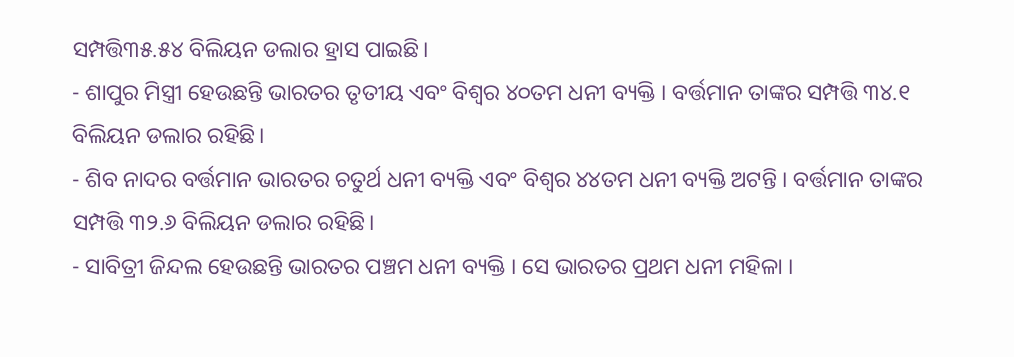ସମ୍ପତ୍ତି୩୫.୫୪ ବିଲିୟନ ଡଲାର ହ୍ରାସ ପାଇଛି।
- ଶାପୁର ମିସ୍ତ୍ରୀ ହେଉଛନ୍ତି ଭାରତର ତୃତୀୟ ଏବଂ ବିଶ୍ୱର ୪୦ତମ ଧନୀ ବ୍ୟକ୍ତି । ବର୍ତ୍ତମାନ ତାଙ୍କର ସମ୍ପତ୍ତି ୩୪.୧ ବିଲିୟନ ଡଲାର ରହିଛି।
- ଶିବ ନାଦର ବର୍ତ୍ତମାନ ଭାରତର ଚତୁର୍ଥ ଧନୀ ବ୍ୟକ୍ତି ଏବଂ ବିଶ୍ୱର ୪୪ତମ ଧନୀ ବ୍ୟକ୍ତି ଅଟନ୍ତି । ବର୍ତ୍ତମାନ ତାଙ୍କର ସମ୍ପତ୍ତି ୩୨.୬ ବିଲିୟନ ଡଲାର ରହିଛି।
- ସାବିତ୍ରୀ ଜିନ୍ଦଲ ହେଉଛନ୍ତି ଭାରତର ପଞ୍ଚମ ଧନୀ ବ୍ୟକ୍ତି । ସେ ଭାରତର ପ୍ରଥମ ଧନୀ ମହିଳା ।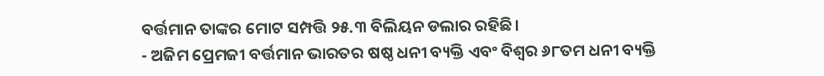ବର୍ତ୍ତମାନ ତାଙ୍କର ମୋଟ ସମ୍ପତ୍ତି ୨୫.୩ ବିଲିୟନ ଡଲାର ରହିଛି।
- ଅଜିମ ପ୍ରେମଜୀ ବର୍ତ୍ତମାନ ଭାରତର ଷଷ୍ଠ ଧନୀ ବ୍ୟକ୍ତି ଏବଂ ବିଶ୍ୱର ୬୮ତମ ଧନୀ ବ୍ୟକ୍ତି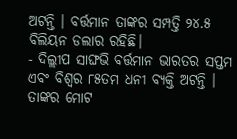ଅଟନ୍ତି । ବର୍ତ୍ତମାନ ତାଙ୍କର ସମ୍ପତ୍ତି ୨୪.୫ ବିଲିୟନ ଡଲାର ରହିଛି।
- ଦିଲ୍ଲୀପ ସାଙ୍ଘଭି ବର୍ତ୍ତମାନ ଭାରତର ସପ୍ତମ ଏବଂ ବିଶ୍ୱର ୮୫ତମ ଧନୀ ବ୍ୟକ୍ତି ଅଟନ୍ତି । ତାଙ୍କର ମୋଟ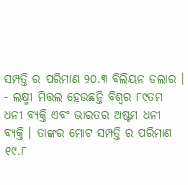ସମ୍ପତ୍ତି ର ପରିମାଣ ୨୦.୩ ବିଲିୟନ ଡଲାର ।
- ଲକ୍ଷ୍ମୀ ମିତ୍ତଲ ହେଉଛନ୍ତି ବିଶ୍ୱର ୮୯ତମ ଧନୀ ବ୍ୟକ୍ତି ଏବଂ ଭାରତର ଅଷ୍ଟମ ଧନୀ ବ୍ୟକ୍ତି । ତାଙ୍କର ମୋଟ ସମ୍ପତ୍ତି ର ପରିମାଣ ୧୯.୮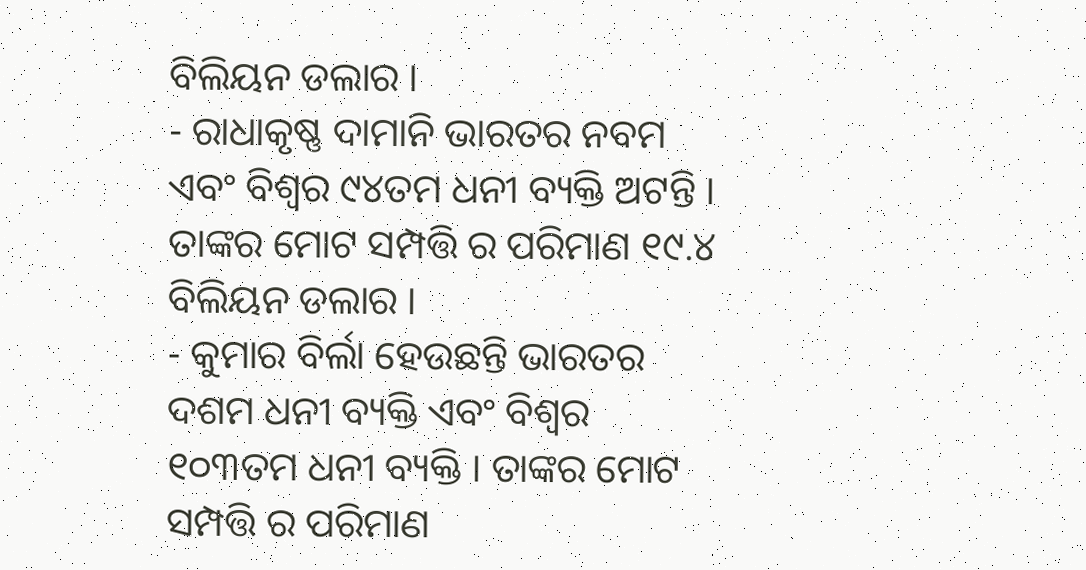ବିଲିୟନ ଡଲାର ।
- ରାଧାକୃଷ୍ଣ ଦାମାନି ଭାରତର ନବମ ଏବଂ ବିଶ୍ୱର ୯୪ତମ ଧନୀ ବ୍ୟକ୍ତି ଅଟନ୍ତି । ତାଙ୍କର ମୋଟ ସମ୍ପତ୍ତି ର ପରିମାଣ ୧୯.୪ ବିଲିୟନ ଡଲାର ।
- କୁମାର ବିର୍ଲା ହେଉଛନ୍ତି ଭାରତର ଦଶମ ଧନୀ ବ୍ୟକ୍ତି ଏବଂ ବିଶ୍ୱର ୧୦୩ତମ ଧନୀ ବ୍ୟକ୍ତି । ତାଙ୍କର ମୋଟ ସମ୍ପତ୍ତି ର ପରିମାଣ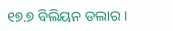୧୭.୭ ବିଲିୟନ ଡଲାର ।